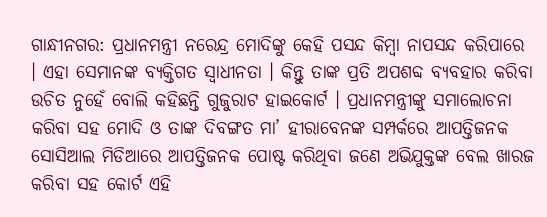ଗାନ୍ଧୀନଗର: ପ୍ରଧାନମନ୍ତ୍ରୀ ନରେନ୍ଦ୍ର ମୋଦିଙ୍କୁ କେହି ପସନ୍ଦ କିମ୍ବା ନାପସନ୍ଦ କରିପାରେ । ଏହା ସେମାନଙ୍କ ବ୍ୟକ୍ତିଗତ ସ୍ବାଧୀନତା । କିନ୍ତୁ ତାଙ୍କ ପ୍ରତି ଅପଶବ୍ଦ ବ୍ୟବହାର କରିବା ଉଚିତ ନୁହେଁ ବୋଲି କହିଛନ୍ତି ଗୁଜୁରାଟ ହାଇକୋର୍ଟ । ପ୍ରଧାନମନ୍ତ୍ରୀଙ୍କୁ ସମାଲୋଚନା କରିବା ସହ ମୋଦି ଓ ତାଙ୍କ ଦିବଙ୍ଗତ ମା’ ହୀରାବେନଙ୍କ ସମ୍ପର୍କରେ ଆପତ୍ତିଜନକ ସୋସିଆଲ ମିଡିଆରେ ଆପତ୍ତିଜନକ ପୋଷ୍ଟ କରିଥିବା ଜଣେ ଅଭିଯୁକ୍ତଙ୍କ ବେଲ ଖାରଜ କରିବା ସହ କୋର୍ଟ ଏହି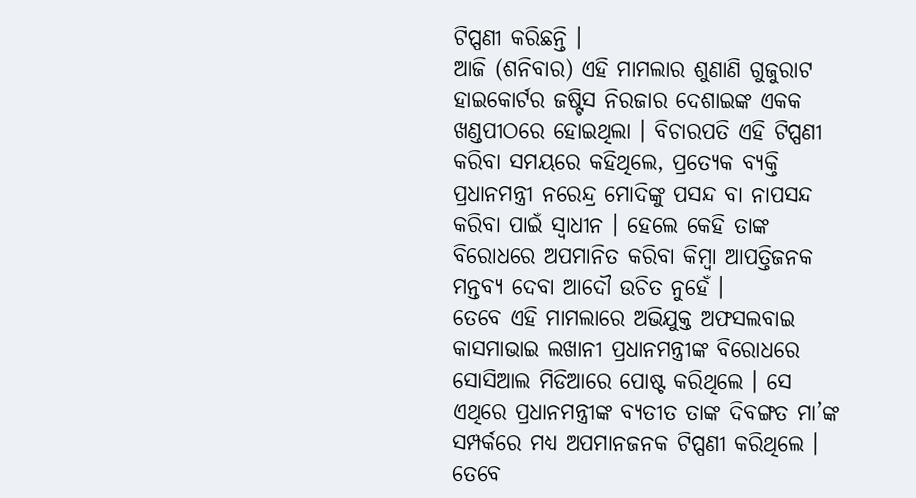ଟିପ୍ପଣୀ କରିଛନ୍ତି ।
ଆଜି (ଶନିବାର) ଏହି ମାମଲାର ଶୁଣାଣି ଗୁଜୁରାଟ ହାଇକୋର୍ଟର ଜଷ୍ଟିସ ନିରଜାର ଦେଶାଇଙ୍କ ଏକକ ଖଣ୍ଡପୀଠରେ ହୋଇଥିଲା । ବିଚାରପତି ଏହି ଟିପ୍ପଣୀ କରିବା ସମୟରେ କହିଥିଲେ, ପ୍ରତ୍ୟେକ ବ୍ୟକ୍ତି ପ୍ରଧାନମନ୍ତ୍ରୀ ନରେନ୍ଦ୍ର ମୋଦିଙ୍କୁ ପସନ୍ଦ ବା ନାପସନ୍ଦ କରିବା ପାଇଁ ସ୍ବାଧୀନ । ହେଲେ କେହି ତାଙ୍କ ବିରୋଧରେ ଅପମାନିତ କରିବା କିମ୍ବା ଆପତ୍ତିଜନକ ମନ୍ତବ୍ୟ ଦେବା ଆଦୌ ଉଚିତ ନୁହେଁ ।
ତେବେ ଏହି ମାମଲାରେ ଅଭିଯୁକ୍ତ ଅଫସଲବାଇ କାସମାଭାଇ ଲଖାନୀ ପ୍ରଧାନମନ୍ତ୍ରୀଙ୍କ ବିରୋଧରେ ସୋସିଆଲ ମିଡିଆରେ ପୋଷ୍ଟ କରିଥିଲେ । ସେ ଏଥିରେ ପ୍ରଧାନମନ୍ତ୍ରୀଙ୍କ ବ୍ୟତୀତ ତାଙ୍କ ଦିବଙ୍ଗତ ମା’ଙ୍କ ସମ୍ପର୍କରେ ମଧ୍ୟ ଅପମାନଜନକ ଟିପ୍ପଣୀ କରିଥିଲେ । ତେବେ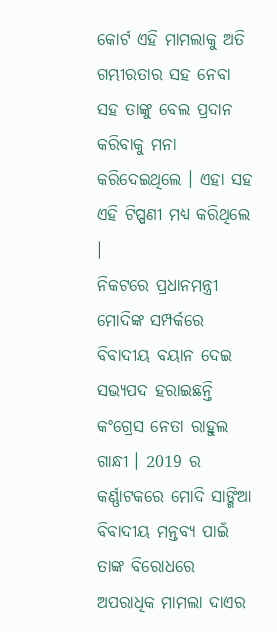କୋର୍ଟ ଏହି ମାମଲାକୁ ଅତି ଗମ୍ଭୀରତାର ସହ ନେବା ସହ ତାଙ୍କୁ ବେଲ ପ୍ରଦାନ କରିବାକୁ ମନା କରିଦେଇଥିଲେ । ଏହା ସହ ଏହି ଟିପ୍ପଣୀ ମଧ୍ୟ କରିଥିଲେ ।
ନିକଟରେ ପ୍ରଧାନମନ୍ତ୍ରୀ ମୋଦିଙ୍କ ସମ୍ପର୍କରେ ବିବାଦୀୟ ବୟାନ ଦେଇ ସଭ୍ୟପଦ ହରାଇଛନ୍ତି କଂଗ୍ରେସ ନେତା ରାହୁଲ ଗାନ୍ଧୀ । 2019 ର କର୍ଣ୍ଣାଟକରେ ମୋଦି ସାଙ୍ଗିଆ ବିବାଦୀୟ ମନ୍ତବ୍ୟ ପାଇଁ ତାଙ୍କ ବିରୋଧରେ ଅପରାଧିକ ମାମଲା ଦାଏର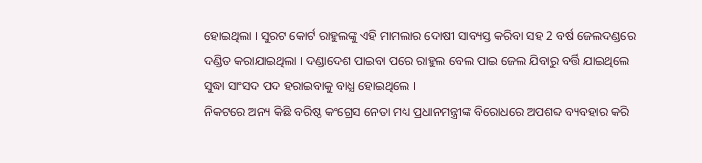ହୋଇଥିଲା । ସୁରଟ କୋର୍ଟ ରାହୁଲଙ୍କୁ ଏହି ମାମଲାର ଦୋଷୀ ସାବ୍ୟସ୍ତ କରିବା ସହ 2 ବର୍ଷ ଜେଲଦଣ୍ଡରେ ଦଣ୍ଡିତ କରାଯାଇଥିଲା । ଦଣ୍ଡାଦେଶ ପାଇବା ପରେ ରାହୁଲ ବେଲ ପାଇ ଜେଲ ଯିବାରୁ ବର୍ତ୍ତି ଯାଇଥିଲେ ସୁଦ୍ଧା ସାଂସଦ ପଦ ହରାଇବାକୁ ବାଧ୍ଯ ହୋଇଥିଲେ ।
ନିକଟରେ ଅନ୍ୟ କିଛି ବରିଷ୍ଠ କଂଗ୍ରେସ ନେତା ମଧ୍ୟ ପ୍ରଧାନମନ୍ତ୍ରୀଙ୍କ ବିରୋଧରେ ଅପଶବ୍ଦ ବ୍ୟବହାର କରି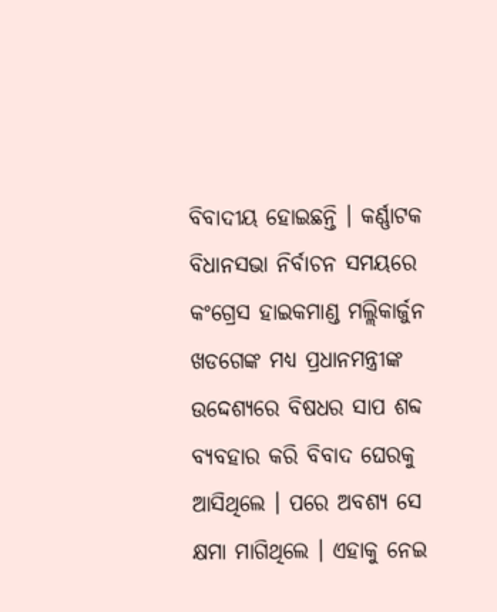ବିବାଦୀୟ ହୋଇଛନ୍ତି । କର୍ଣ୍ଣାଟକ ବିଧାନସଭା ନିର୍ବାଚନ ସମୟରେ କଂଗ୍ରେସ ହାଇକମାଣ୍ଡ ମଲ୍ଲିକାର୍ଜୁନ ଖଡଗେଙ୍କ ମଧ୍ୟ ପ୍ରଧାନମନ୍ତ୍ରୀଙ୍କ ଉଦ୍ଦେଶ୍ୟରେ ବିଷଧର ସାପ ଶବ୍ଦ ବ୍ୟବହାର କରି ବିବାଦ ଘେରକୁ ଆସିଥିଲେ । ପରେ ଅବଶ୍ୟ ସେ କ୍ଷମା ମାଗିଥିଲେ । ଏହାକୁ ନେଇ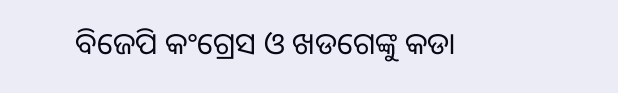ବିଜେପି କଂଗ୍ରେସ ଓ ଖଡଗେଙ୍କୁ କଡା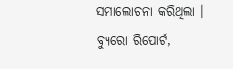ସମାଲୋଚନା କରିଥିଲା ।
ବ୍ୟୁରୋ ରିପୋର୍ଟ,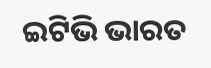ଇଟିଭି ଭାରତ